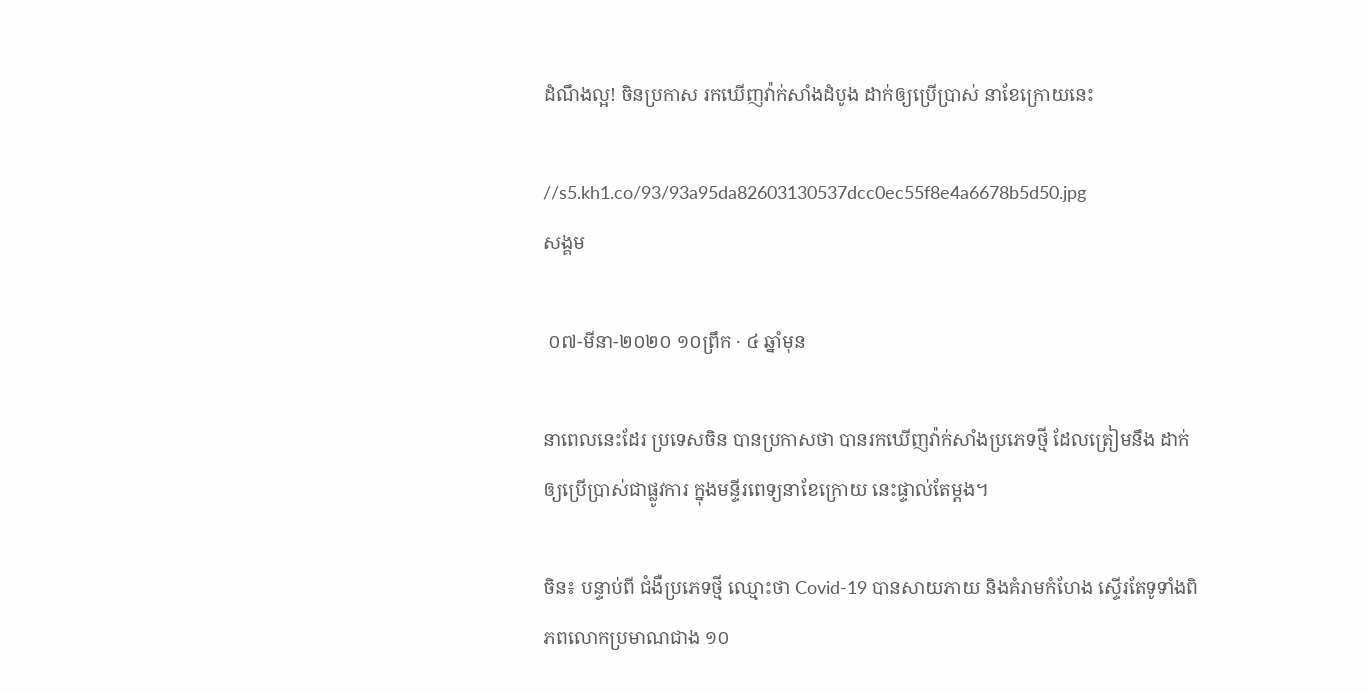ដំណឹងល្អ! ចិនប្រកាស រកឃើញវ៉ាក់សាំងដំបូង ដាក់ឲ្យប្រើប្រាស់ នាខែក្រោយនេះ

//s5.kh1.co/93/93a95da82603130537dcc0ec55f8e4a6678b5d50.jpg
សង្គម

 ០៧-មីនា-២០២០ ១០ព្រឹក · ៤ ឆ្នាំមុន

នាពេលនេះដែរ ប្រទេសចិន បានប្រកាសថា បានរកឃើញវ៉ាក់សាំងប្រភេទថ្មី ដែលត្រៀមនឹង ដាក់ឲ្យប្រើប្រាស់ជាផ្លូវការ ក្នុងមន្ទីរពេទ្យនាខែក្រោយ នេះផ្ទាល់តែម្ដង។

ចិន៖ បន្ទាប់ពី ជំងឺប្រភេទថ្មី ឈ្មោះថា Covid-19 បានសាយភាយ និងគំរាមកំហែង ស្ទើរតែទូទាំងពិភពលោកប្រមាណជាង ១០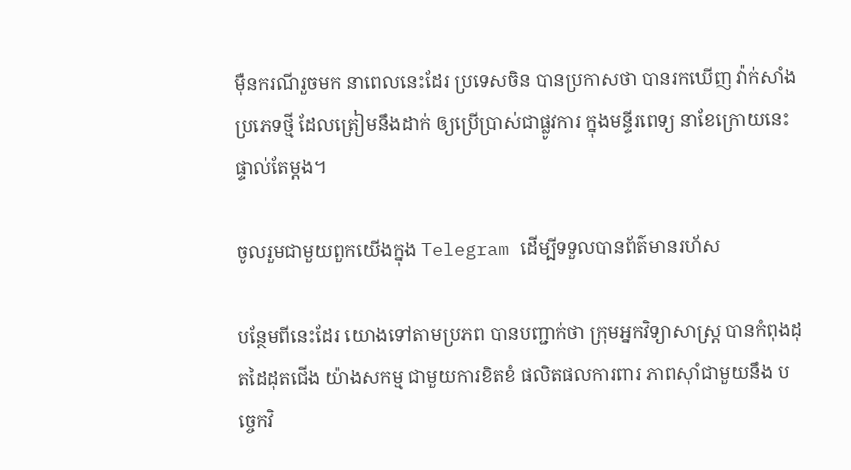ម៉ឺនករណីរួចមក នាពេលនេះដែរ ប្រទេសចិន បានប្រកាសថា បានរកឃើញ វ៉ាក់សាំងប្រភេទថ្មី ដែលត្រៀមនឹងដាក់ ឲ្យប្រើប្រាស់ជាផ្លូវការ ក្នុងមន្ទីរពេទ្យ នាខែក្រោយនេះ ផ្ទាល់តែម្ដង។

ចូលរួមជាមួយពួកយើងក្នុង Telegram ដើម្បីទទួលបានព័ត៌មានរហ័ស

បន្ថែមពីនេះដែរ យោងទៅតាមប្រភព បានបញ្ជាក់ថា ក្រុមអ្នកវិទ្យាសាស្រ្ដ បានកំពុងដុតដៃដុតជើង យ៉ាងសកម្ម ជាមួយការខិតខំ ផលិតផលការពារ ភាពស៊ាំជាមួយនឹង បច្ចេកវិ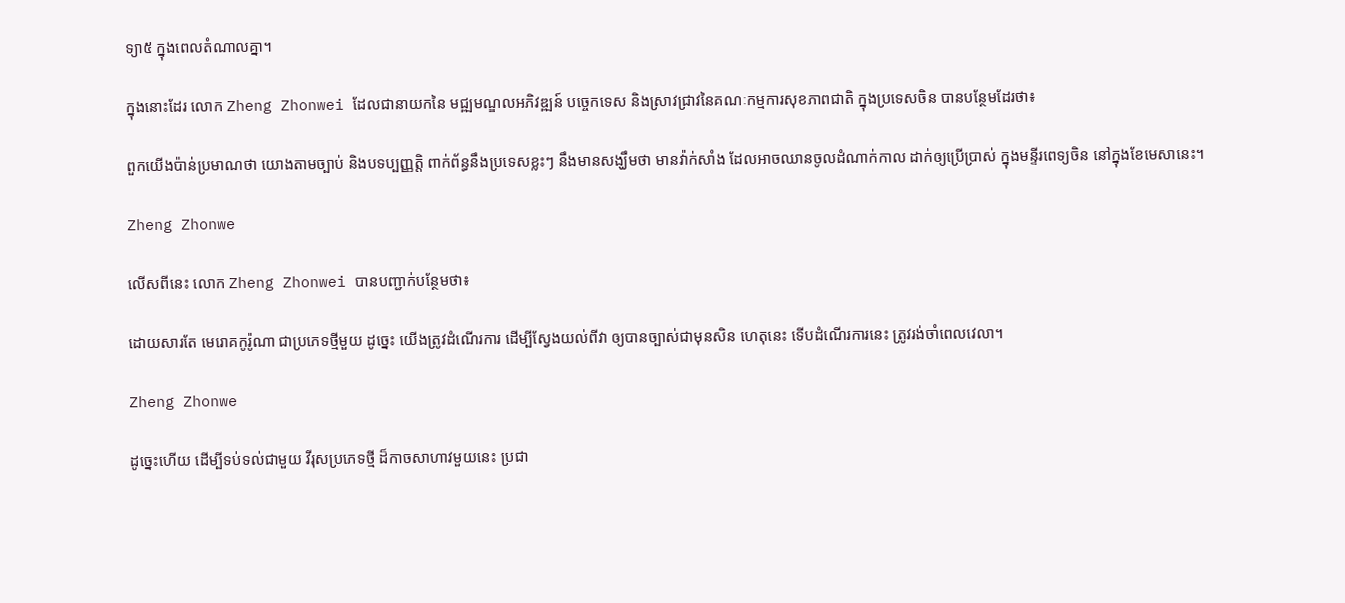ទ្យា៥ ក្នុងពេលតំណាលគ្នា។

ក្នុងនោះដែរ លោក Zheng Zhonwei ដែលជានាយកនៃ មជ្ឍមណ្ឌលអភិវឌ្ឍន៍ បច្ចេកទេស និងស្រាវជ្រាវនៃគណៈកម្មការសុខភាពជាតិ ក្នុងប្រទេសចិន បានបន្ថែមដែរថា៖

ពួកយើងប៉ាន់ប្រមាណថា យោងតាមច្បាប់ និងបទប្បញ្ញត្តិ ពាក់ព័ន្ធនឹងប្រទេសខ្លះៗ នឹងមានសង្ឃឹមថា មានវ៉ាក់សាំង ដែលអាចឈានចូលដំណាក់កាល ដាក់ឲ្យប្រើប្រាស់ ក្នុងមន្ទីរពេទ្យចិន នៅក្នុងខែមេសានេះ។

Zheng Zhonwe

លើសពីនេះ លោក Zheng Zhonwei បានបញ្ជាក់បន្ថែមថា៖

ដោយសារតែ មេរោគកូរ៉ូណា ជាប្រភេទថ្មីមួយ ដូច្នេះ យើងត្រូវដំណើរការ ដើម្បីស្វែងយល់ពីវា ឲ្យបានច្បាស់ជាមុនសិន ហេតុនេះ ទើបដំណើរការនេះ ត្រូវរង់ចាំពេលវេលា។

Zheng Zhonwe

ដូច្នេះហើយ ដើម្បីទប់ទល់ជាមួយ វីរុសប្រភេទថ្មី ដ៏កាចសាហាវមួយនេះ ប្រជា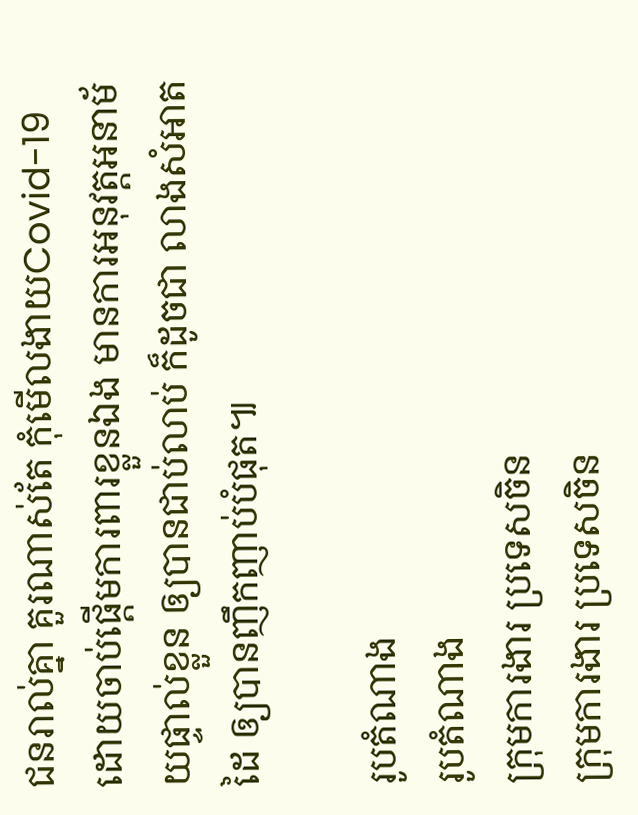ជនរាល់គ្នា គួរណាស់តែ កុំមើលងាយCovid-19 ដោយចាប់ផ្ដើមការពារខ្លួនឯង មានការអនុវត្តអនាម័យផ្ទាល់ខ្លួន ឲ្យបានជាប់លាប់ ក៏ដូចជា លាងសំអាតដៃ ឲ្យបានញឹកញាប់បំផុត៕

រូបតំណាង
រូបតំណាង
ក្រុមការងារ ប្រទេសចិន
ក្រុមការងារ ប្រទេសចិន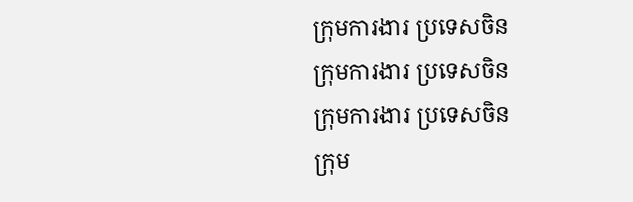ក្រុមការងារ ប្រទេសចិន
ក្រុមការងារ ប្រទេសចិន
ក្រុមការងារ ប្រទេសចិន
ក្រុម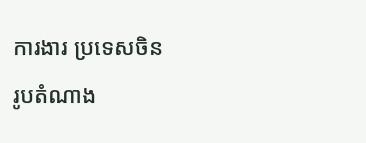ការងារ ប្រទេសចិន
រូបតំណាង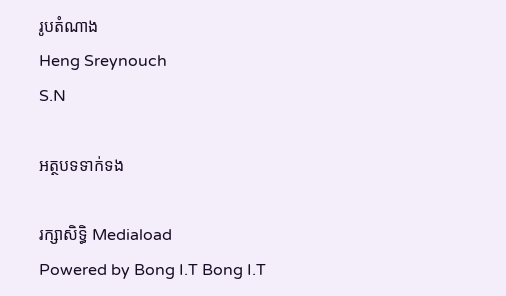រូបតំណាង
Heng Sreynouch
S.N

អត្ថបទទាក់ទង

រក្សាសិទ្ធិ Mediaload
Powered by Bong I.T Bong I.T